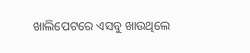ଖାଲିପେଟରେ ଏସବୁ ଖାଉଥିଲେ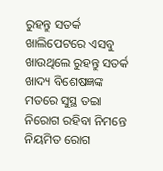ରୁହନ୍ତୁ ସତର୍କ
ଖାଲିପେଟରେ ଏସବୁ ଖାଉଥିଲେ ରୁହନ୍ତୁ ସତର୍କ
ଖାଦ୍ୟ ବିଶେଷଜ୍ଞଙ୍କ ମତରେ ସୁସ୍ଥ ତଇା ନିରୋଗ ରହିବା ନିମନ୍ତେ ନିୟମିତ ରୋଗ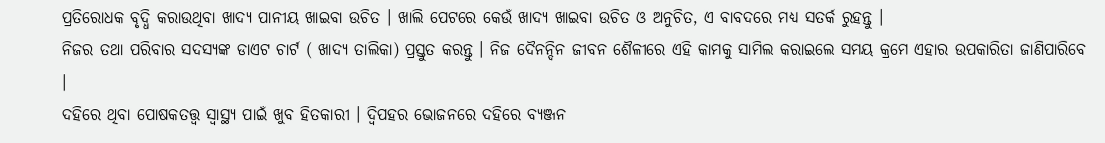ପ୍ରତିରୋଧକ ବୃଦ୍ଧି କରାଉଥିବା ଖାଦ୍ୟ ପାନୀୟ ଖାଇବା ଉଚିତ । ଖାଲି ପେଟରେ କେଉଁ ଖାଦ୍ୟ ଖାଇବା ଉଚିତ ଓ ଅନୁଚିତ, ଏ ବାବଦରେ ମଧ୍ୟ ସତର୍କ ରୁହନ୍ତୁ ।
ନିଜର ତଥା ପରିବାର ସଦସ୍ୟଙ୍କ ଡାଏଟ ଚାର୍ଟ ( ଖାଦ୍ୟ ତାଲିକା) ପ୍ରସ୍ତୁତ କରନ୍ତୁ । ନିଜ ଦୈନନ୍ଦିନ ଜୀବନ ଶୈଳୀରେ ଏହି କାମକୁ ସାମିଲ କରାଇଲେ ସମୟ କ୍ରମେ ଏହାର ଉପକାରିତା ଜାଣିପାରିବେ ।
ଦହିରେ ଥିବା ପୋଷକତତ୍ତ୍ୱ ସ୍ୱାସ୍ଥ୍ୟ ପାଇଁ ଖୁବ ହିତକାରୀ । ଦ୍ୱିପହର ଭୋଜନରେ ଦହିରେ ବ୍ୟଞ୍ଜନ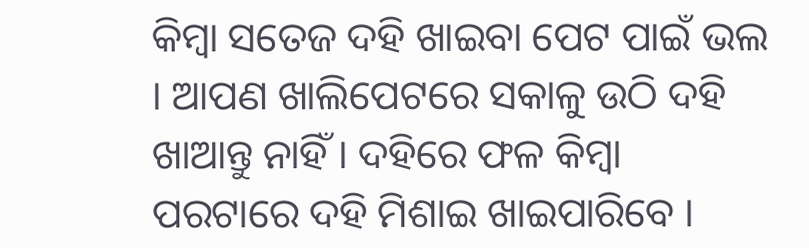କିମ୍ବା ସତେଜ ଦହି ଖାଇବା ପେଟ ପାଇଁ ଭଲ । ଆପଣ ଖାଲିପେଟରେ ସକାଳୁ ଉଠି ଦହି ଖାଆନ୍ତୁ ନାହିଁ । ଦହିରେ ଫଳ କିମ୍ବା ପରଟାରେ ଦହି ମିଶାଇ ଖାଇପାରିବେ ।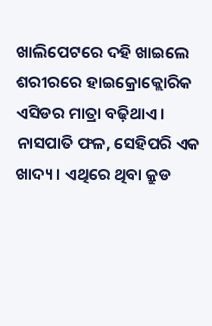ଖାଲିପେଟରେ ଦହି ଖାଇଲେ ଶରୀରରେ ହାଇକ୍ରୋକ୍ଲୋରିକ ଏସିଡର ମାତ୍ରା ବଢ଼ିଥାଏ ।
ନାସପାତି ଫଳ, ସେହିପରି ଏକ ଖାଦ୍ୟ । ଏଥିରେ ଥିବା କ୍ରୁଡ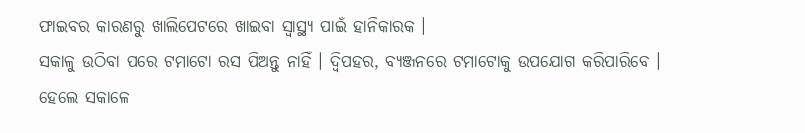ଫାଇବର କାରଣରୁ ଖାଲିପେଟରେ ଖାଇବା ସ୍ୱାସ୍ଥ୍ୟ ପାଇଁ ହାନିକାରକ ।
ସକାଳୁ ଉଠିବା ପରେ ଟମାଟୋ ରସ ପିଅନ୍ତୁ ନାହିଁ । ଦ୍ୱିପହର, ବ୍ୟଞ୍ଜନରେ ଟମାଟୋକୁ ଉପଯୋଗ କରିପାରିବେ । ହେଲେ ସକାଳେ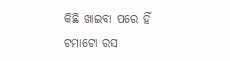କିଛି ଖାଇବା ପରେ ହିଁ ଟମାଟୋ ରସ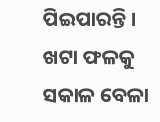ପିଇପାରନ୍ତି ।
ଖଟା ଫଳକୁ ସକାଳ ବେଳା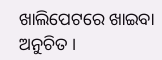ଖାଲିପେଟରେ ଖାଇବା ଅନୁଚିତ ।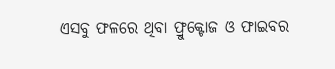ଏସବୁ ଫଳରେ ଥିବା ଫ୍ରୁକ୍ଟୋଜ ଓ ଫାଇବର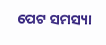ପେଟ ସମସ୍ୟା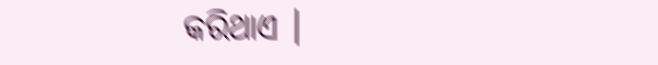କରିଥାଏ ।